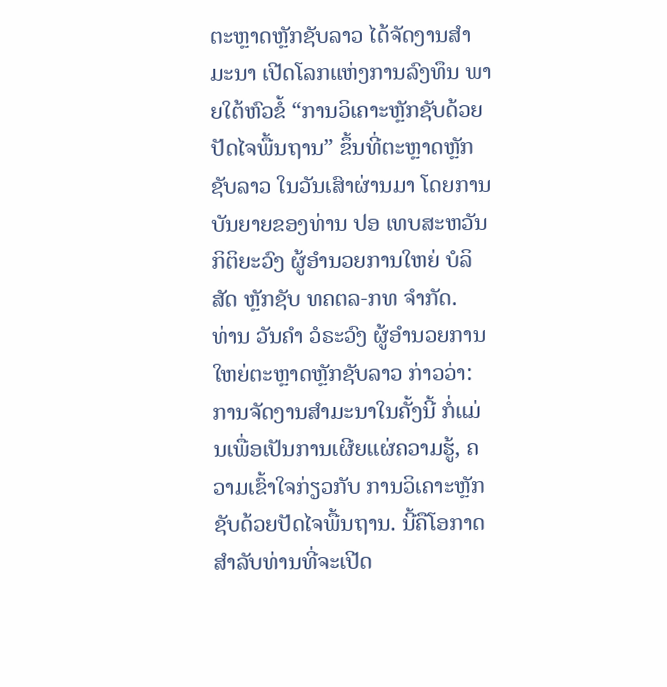ຕະຫຼາດຫຼັກຊັບລາວ ໄດ້ຈັດງານສໍາມະນາ ເປີດໂລກແຫ່ງການລົງທຶນ ພາຍໃຕ້ຫົວຂໍ້ “ການວິເຄາະຫຼັກຊັບດ້ວຍປັດໄຈພື້ນຖານ” ຂຶ້ນທີ່ຕະຫຼາດຫຼັກຊັບລາວ ໃນວັນເສົາຜ່ານມາ ໂດຍການບັນຍາຍຂອງທ່ານ ປອ ເທບສະຫວັນ ກິຕິຍະວົງ ຜູ້ອຳນວຍການໃຫຍ່ ບໍລິສັດ ຫຼັກຊັບ ທຄຕລ-ກທ ຈຳກັດ.
ທ່ານ ວັນຄຳ ວໍຣະວົງ ຜູ້ອຳນວຍການໃຫຍ່ຕະຫຼາດຫຼັກຊັບລາວ ກ່າວວ່າ: ການຈັດງານສຳມະນາໃນຄັ້ງນີ້ ກໍ່ແມ່ນເພື່ອເປັນການເຜີຍແຜ່ຄວາມຮູ້, ຄວາມເຂົ້າໃຈກ່ຽວກັບ ການວິເຄາະຫຼັກຊັບດ້ວຍປັດໄຈພື້ນຖານ. ນີ້ຄືໂອກາດສຳລັບທ່ານທີ່ຈະເປີດ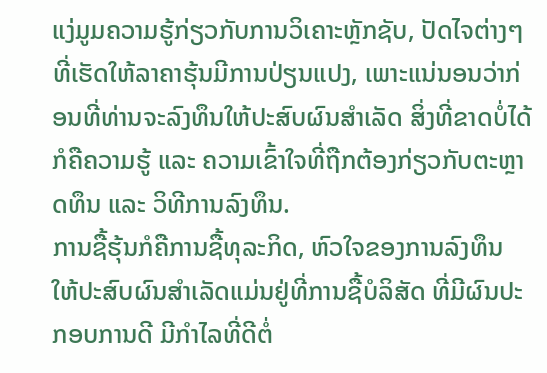ແງ່ມູມຄວາມຮູ້ກ່ຽວກັບການວິເຄາະຫຼັກຊັບ, ປັດໄຈຕ່າງໆທີ່ເຮັດໃຫ້ລາຄາຮຸ້ນມີການປ່ຽນແປງ, ເພາະແນ່ນອນວ່າກ່ອນທີ່ທ່ານຈະລົງທຶນໃຫ້ປະສົບຜົນສຳເລັດ ສິ່ງທີ່ຂາດບໍ່ໄດ້ກໍຄືຄວາມຮູ້ ແລະ ຄວາມເຂົ້າໃຈທີ່ຖືກຕ້ອງກ່ຽວກັບຕະຫຼາດທຶນ ແລະ ວິທີການລົງທຶນ.
ການຊື້ຮຸ້ນກໍຄືການຊື້ທຸລະກິດ, ຫົວໃຈຂອງການລົງທຶນ ໃຫ້ປະສົບຜົນສຳເລັດແມ່ນຢູ່ທີ່ການຊື້ບໍລິສັດ ທີ່ມີຜົນປະກອບການດີ ມີກຳໄລທີ່ດີຕໍ່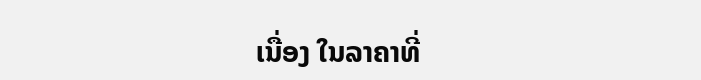ເນື່ອງ ໃນລາຄາທີ່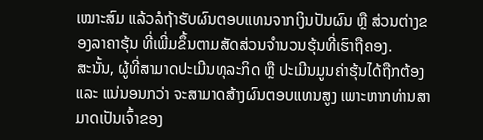ເໝາະສົມ ແລ້ວລໍຖ້າຮັບຜົນຕອບແທນຈາກເງິນປັນຜົນ ຫຼື ສ່ວນຕ່າງຂອງລາຄາຮຸ້ນ ທີ່ເພີ່ມຂຶ້ນຕາມສັດສ່ວນຈຳນວນຮຸ້ນທີ່ເຮົາຖືຄອງ.
ສະນັ້ນ, ຜູ້ທີ່ສາມາດປະເມີນທຸລະກິດ ຫຼື ປະເມີນມູນຄ່າຮຸ້ນໄດ້ຖືກຕ້ອງ ແລະ ແນ່ນອນກວ່າ ຈະສາມາດສ້າງຜົນຕອບແທນສູງ ເພາະຫາກທ່ານສາມາດເປັນເຈົ້າຂອງ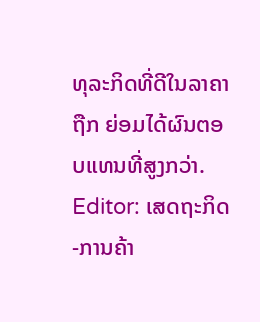ທຸລະກິດທີ່ດີໃນລາຄາຖືກ ຍ່ອມໄດ້ຜົນຕອບແທນທີ່ສູງກວ່າ.
Editor: ເສດຖະກິດ-ການຄ້າ